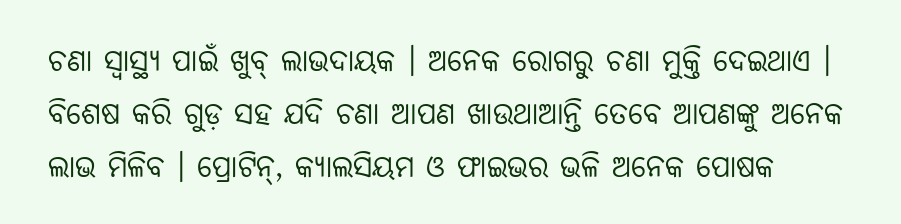ଚଣା ସ୍ୱାସ୍ଥ୍ୟ ପାଇଁ ଖୁବ୍ ଲାଭଦାୟକ । ଅନେକ ରୋଗରୁ ଚଣା ମୁକ୍ତି ଦେଇଥାଏ । ବିଶେଷ କରି ଗୁଡ଼ ସହ ଯଦି ଚଣା ଆପଣ ଖାଉଥାଆନ୍ତି ତେବେ ଆପଣଙ୍କୁ ଅନେକ ଲାଭ ମିଳିବ । ପ୍ରୋଟିନ୍, କ୍ୟାଲସିୟମ ଓ ଫାଇଭର ଭଳି ଅନେକ ପୋଷକ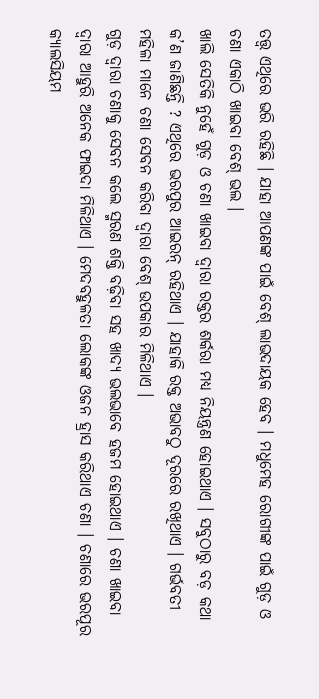ତତ୍ତ୍ୱ ଏଥିରେ ଭରି ରହିଛି । ଯାହା ଆପଣଙ୍କ ପାଇଁ ବେଶ୍ ଲାଭଦାୟକ ହେବ । ମଧୁମେହ ରୋଗୀଙ୍କ ପାଇଁ ଗୁଡ଼ ଓ ଚଣା ଏକାଠି ଖାଇବା ବେଶ୍ ଭଲ ।
ଖାଲି ସେତିକି ନୁହେଁ ଗୁଡ଼ ଓ ଚଣା ଖାଇବା ଦ୍ୱାରା ରକ୍ତର ଶର୍କରା ମଧ୍ୟ ନିୟନ୍ତ୍ରଣ ହୋଇଥାଏ । ସବୁଠାରୁ ବଡ଼ କଥା କ’ଣ ଜାଣିଛନ୍ତି ? ଏଥିରେ ଭରପୁର ଆଇରନ୍ ରହିଥାଏ । ଯାହାକି ରକ୍ତ ଅଭାବଠୁ ଦୂରରେ ରଖିଥାଏ । ଗର୍ଭବତୀ ମହିଳା ମାନେ ଚଣା ସେବନ କରିବା ଦ୍ୱାରା ବେଶ୍ ଉପକାର ମିଳିଥାଏ ।
ଗୁଡ଼ ଦ୍ୱାରା ଚଣାକୁ ସେବନ କଲେ ସ୍ମରଣ ଶକ୍ତି ବଢ଼ିବା ସହ ଖାଦ୍ୟ ଭଲଭାବେ ହଜମ ହୋଇଥାଏ । ଚଣା ଖାଇବା ଦ୍ୱାରା ଆହୁରି ଅନେକ ଫାଇଦା ମିଳିଥାଏ । ମେଦବହୁଳତା ଲୋକଙ୍କ ଓଜନ ହ୍ରାସ କରିଥାଏ ଚଣା । ଚଣାରେ ଭରପୂର କ୍ୟାଲସିୟମ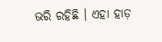ଭରି ରହିଛି । ଏହା ହାଡ଼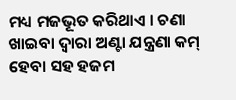ମଧ୍ୟ ମଜଭୂତ କରିଥାଏ । ଚଣା ଖାଇବା ଦ୍ୱାରା ଅଣ୍ଟା ଯନ୍ତ୍ରଣା କମ୍ ହେବା ସହ ହଜମ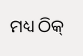ମଧ୍ୟ ଠିକ୍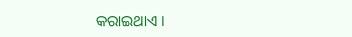କରାଇଥାଏ ।